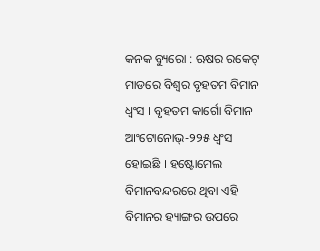କନକ ବ୍ୟୁରୋ : ଋଷର ରକେଟ୍ ମାଡରେ ବିଶ୍ୱର ବୃହତମ ବିମାନ ଧ୍ୱଂସ । ବୃହତମ କାର୍ଗୋ ବିମାନ ଆଂଟୋନୋଭ୍-୨୨୫ ଧ୍ୱଂସ ହୋଇଛି । ହଷ୍ଟୋମେଲ ବିମାନବନ୍ଦରରେ ଥିବା ଏହି ବିମାନର ହ୍ୟାଙ୍ଗର ଉପରେ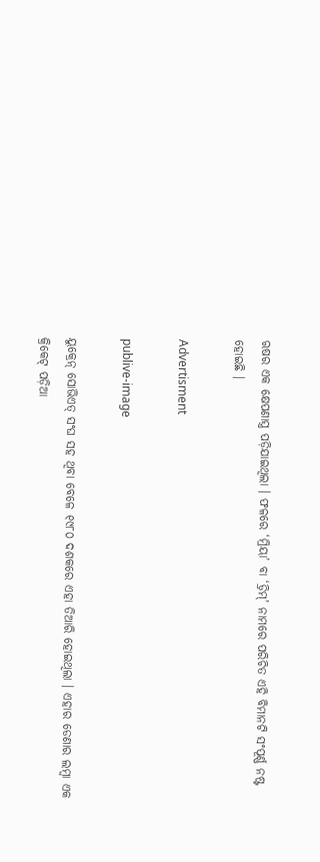ଋଷର ଏକ କ୍ଷେପଣାସ୍ତ୍ର ପଡ଼ିଯାଇଥିଲା । ଫଳରେ ‘ମ୍ରିୟା’ ବା ‘ଡ୍ରିମ୍’ ନାମରେ ପରିଚିତ ଏହି ବିମାନଟି ସଂପୂର୍ଣ୍ଣ ନଷ୍ଟ ହୋଇଛି ।

Advertisment

publive-image

ୟୁକ୍ରେନ୍ ସୋଭିଏତ୍ ସଂଘ ସହ ଥିବା ବେଳେ ୧୯୮୦ ଦଶକରେ ଏହା ତିଆରି ହୋଇଥିଲା । ଏହାର ଡେଣାର ଲମ୍ବା ଏକ କ୍ରିକେଟ୍ ପଡ଼ିଆ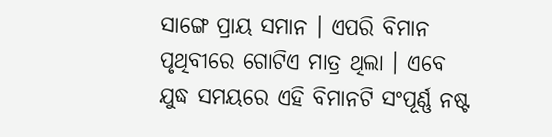ସାଙ୍ଗେ ପ୍ରାୟ ସମାନ । ଏପରି ବିମାନ ପୃଥିବୀରେ ଗୋଟିଏ ମାତ୍ର ଥିଲା । ଏବେ ଯୁଦ୍ଧ ସମୟରେ ଏହି ବିମାନଟି ସଂପୂର୍ଣ୍ଣ ନଷ୍ଟ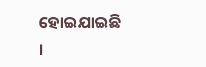ହୋଇଯାଇଛି ।